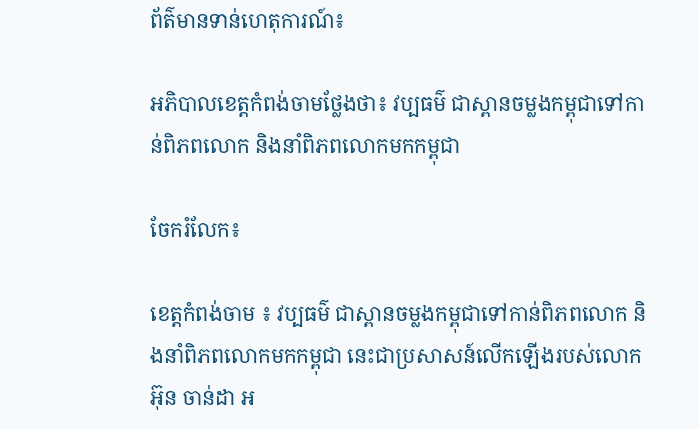ព័ត៌មានទាន់ហេតុការណ៍៖

អភិបាលខេត្តកំពង់ចាមថ្លែងថា៖ វប្បធម៌ ជាស្ពានចម្លងកម្ពុជាទៅកាន់ពិភពលោក និងនាំពិភពលោកមកកម្ពុជា

ចែករំលែក៖

ខេត្តកំពង់ចាម ៖ វប្បធម៌ ជាស្ពានចម្លងកម្ពុជាទៅកាន់ពិភពលោក និងនាំពិភពលោកមកកម្ពុជា នេះជាប្រសាសន៍លើកឡើងរបស់លោក អ៊ុន ចាន់ដា អ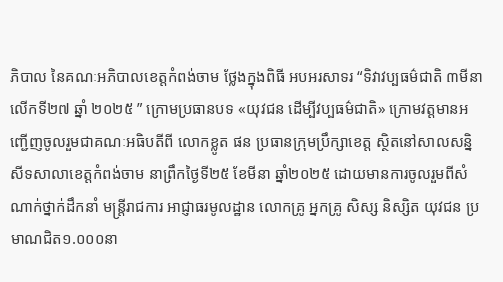ភិបាល នៃគណៈអភិបាលខេត្តកំពង់ចាម ថ្លែងក្នុងពិធី អបអរសាទរ “ទិវាវប្បធម៌ជាតិ ៣មីនា លេីកទី២៧ ឆ្នាំ ២០២៥ ” ក្រោមប្រធានបទ «យុវជន ដេីម្បីវប្បធម៌ជាតិ» ក្រោមវត្តមានអញ្ជើញចូលរួមជាគណៈអធិបតីពី លោកខ្លូត ផន ប្រធានក្រុមប្រឹក្សាខេត្ត ស្ថិតនៅសាលសន្និសីទសាលាខេត្តកំពង់ចាម នាព្រឹកថ្ងៃទី២៥ ខែមីនា ឆ្នាំ២០២៥ ដោយមានការចូលរួមពីសំណាក់ថ្នាក់ដឹកនាំ មន្ត្រីរាជការ អាជ្ញាធរមូលដ្ឋាន លោកគ្រូ អ្នកគ្រូ សិស្ស និស្សិត យុវជន ប្រមាណជិត១.០០០នា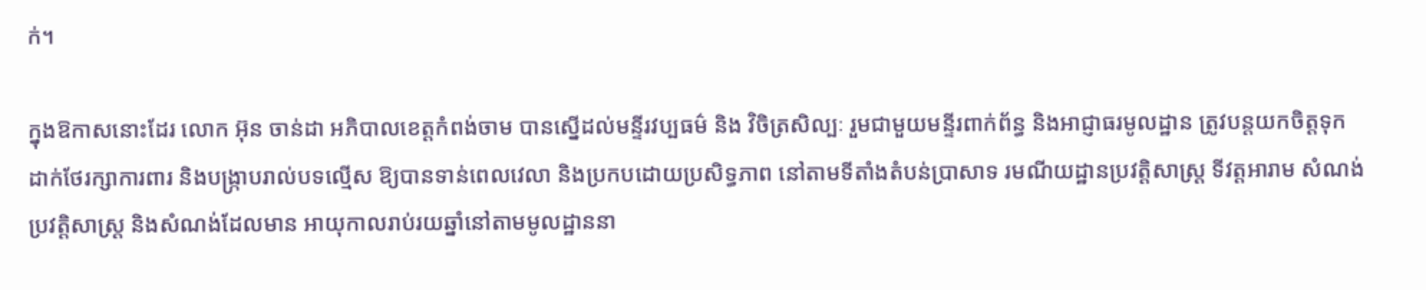ក់។

ក្នុងឱកាសនោះដែរ លោក អ៊ុន ចាន់ដា អភិបាលខេត្តកំពង់ចាម បានស្នើដល់មន្ទីរវប្បធម៌ និង វិចិត្រសិល្បៈ រួមជាមួយមន្ទីរពាក់ព័ន្ធ និងអាជ្ញាធរមូលដ្ឋាន ត្រូវបន្តយកចិត្តទុកដាក់ថែរក្សាការពារ និងបង្ក្រាបរាល់បទល្មើស ឱ្យបានទាន់ពេលវេលា និងប្រកបដោយប្រសិទ្ធភាព នៅតាមទីតាំងតំបន់ប្រាសាទ រមណីយដ្ឋានប្រវត្តិសាស្ត្រ ទីវត្តអារាម សំណង់ប្រវត្តិសាស្ត្រ និងសំណង់ដែលមាន អាយុកាលរាប់រយឆ្នាំនៅតាមមូលដ្ឋាននា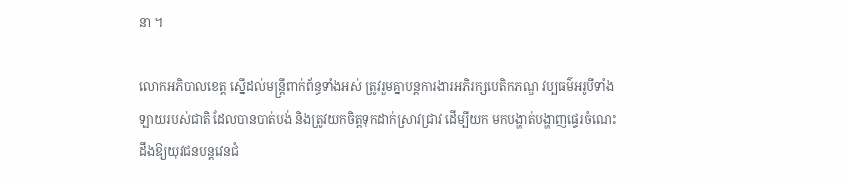នា ។

លោកអភិបាលខេត្ត ស្នើដល់មន្ត្រីពាក់ព័ន្ធទាំងអស់ ត្រូវរួមគ្នាបន្តការងារអភិរក្សបេតិកភណ្ឌ វប្បធម៌អរូបីទាំងឡាយរបស់ជាតិ ដែលបានបាត់បង់ និងត្រូវយកចិត្តទុកដាក់ស្រាវជ្រាវ ដើម្បីយក មកបង្ហាត់បង្ហាញផ្ទេរចំណេះដឹងឱ្យយុវជនបន្តវេនជំ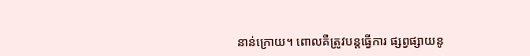នាន់ក្រោយ។ ពោលគឺត្រូវបន្តធ្វើការ ផ្សព្វផ្សាយនូ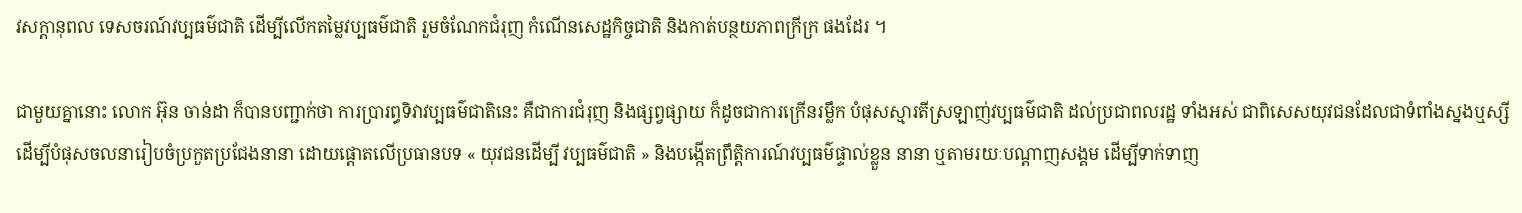វសក្តានុពល ទេសចរណ៍វប្បធម៌ជាតិ ដើម្បីលើកតម្លៃវប្បធម៌ជាតិ រួមចំណែកជំរុញ កំណើនសេដ្ឋកិច្ចជាតិ និងកាត់បន្ថយភាពក្រីក្រ ផងដែរ ។

ជាមួយគ្នានោះ លោក អ៊ុន ចាន់ដា ក៏បានបញ្ជាក់ថា ការប្រារព្ធទិវាវប្បធម៌ជាតិនេះ គឺជាការជំរុញ និងផ្សព្វផ្សាយ ក៏ដូចជាការក្រើនរម្លឹក បំផុសស្មារតីស្រឡាញ់វប្បធម៌ជាតិ ដល់ប្រជាពលរដ្ឋ ទាំងអស់ ជាពិសេសយុវជនដែលជាទំពាំងស្នងឬស្សី ដើម្បីបំផុសចលនារៀបចំប្រកួតប្រជែងនានា ដោយផ្តោតលើប្រធានបទ « យុវជនដើម្បី វប្បធម៌ជាតិ » និងបង្កើតព្រឹត្តិការណ៍វប្បធម៌ផ្ទាល់ខ្លួន នានា ឬតាមរយៈបណ្តាញសង្គម ដើម្បីទាក់ទាញ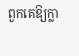ពួកគេឱ្យក្លា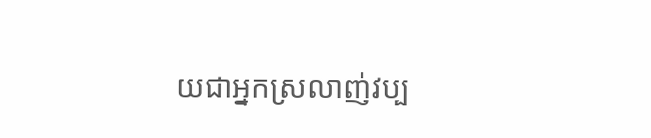យជាអ្នកស្រលាញ់វប្ប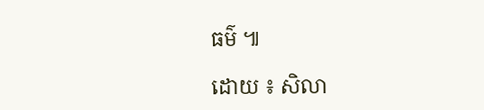ធម៌ ៕

ដោយ ៖ សិលា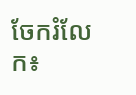ចែករំលែក៖